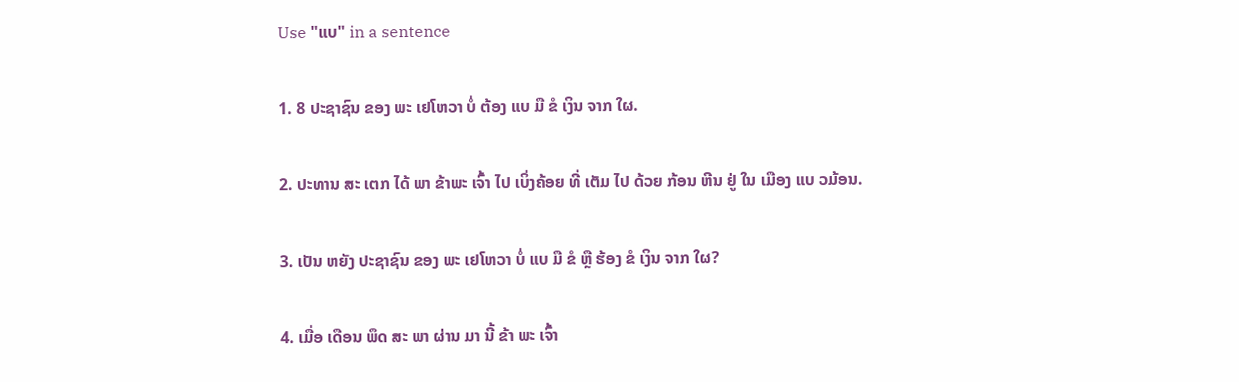Use "ແບ" in a sentence

1. 8 ປະຊາຊົນ ຂອງ ພະ ເຢໂຫວາ ບໍ່ ຕ້ອງ ແບ ມື ຂໍ ເງິນ ຈາກ ໃຜ.

2. ປະທານ ສະ ເຕກ ໄດ້ ພາ ຂ້າພະ ເຈົ້າ ໄປ ເບິ່ງຄ້ອຍ ທີ່ ເຕັມ ໄປ ດ້ວຍ ກ້ອນ ຫີນ ຢູ່ ໃນ ເມືອງ ແບ ວມ້ອນ.

3. ເປັນ ຫຍັງ ປະຊາຊົນ ຂອງ ພະ ເຢໂຫວາ ບໍ່ ແບ ມື ຂໍ ຫຼື ຮ້ອງ ຂໍ ເງິນ ຈາກ ໃຜ?

4. ເມື່ອ ເດືອນ ພຶດ ສະ ພາ ຜ່ານ ມາ ນີ້ ຂ້າ ພະ ເຈົ້າ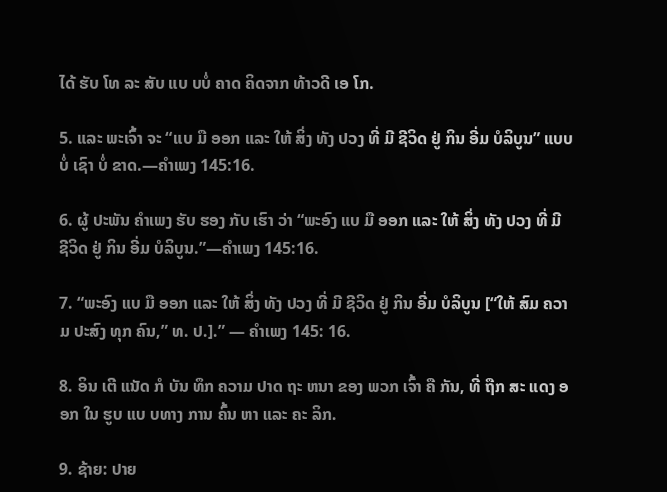ໄດ້ ຮັບ ໂທ ລະ ສັບ ແບ ບບໍ່ ຄາດ ຄິດຈາກ ທ້າວດີ ເອ ໂກ.

5. ແລະ ພະເຈົ້າ ຈະ “ແບ ມື ອອກ ແລະ ໃຫ້ ສິ່ງ ທັງ ປວງ ທີ່ ມີ ຊີວິດ ຢູ່ ກິນ ອີ່ມ ບໍລິບູນ” ແບບ ບໍ່ ເຊົາ ບໍ່ ຂາດ.—ຄໍາເພງ 145:16.

6. ຜູ້ ປະພັນ ຄໍາເພງ ຮັບ ຮອງ ກັບ ເຮົາ ວ່າ “ພະອົງ ແບ ມື ອອກ ແລະ ໃຫ້ ສິ່ງ ທັງ ປວງ ທີ່ ມີ ຊີວິດ ຢູ່ ກິນ ອີ່ມ ບໍລິບູນ.”—ຄໍາເພງ 145:16.

7. “ພະອົງ ແບ ມື ອອກ ແລະ ໃຫ້ ສິ່ງ ທັງ ປວງ ທີ່ ມີ ຊີວິດ ຢູ່ ກິນ ອີ່ມ ບໍລິບູນ [“ໃຫ້ ສົມ ຄວາມ ປະສົງ ທຸກ ຄົນ,” ທ. ປ.].” — ຄໍາເພງ 145: 16.

8. ອິນ ເຕີ ແນັດ ກໍ ບັນ ທຶກ ຄວາມ ປາດ ຖະ ຫນາ ຂອງ ພວກ ເຈົ້າ ຄື ກັນ, ທີ່ ຖືກ ສະ ແດງ ອອກ ໃນ ຮູບ ແບ ບທາງ ການ ຄົ້ນ ຫາ ແລະ ຄະ ລິກ.

9. ຊ້າຍ: ປາຍ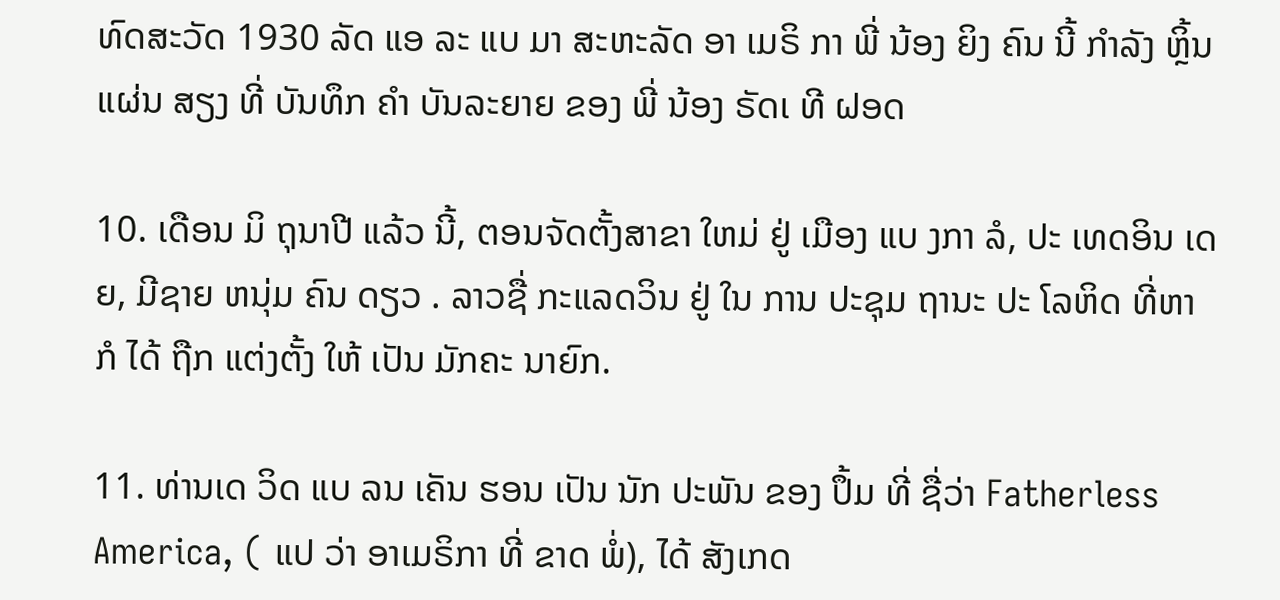ທົດສະວັດ 1930 ລັດ ແອ ລະ ແບ ມາ ສະຫະລັດ ອາ ເມຣິ ກາ ພີ່ ນ້ອງ ຍິງ ຄົນ ນີ້ ກໍາລັງ ຫຼິ້ນ ແຜ່ນ ສຽງ ທີ່ ບັນທຶກ ຄໍາ ບັນລະຍາຍ ຂອງ ພີ່ ນ້ອງ ຣັດເ ທີ ຝອດ

10. ເດືອນ ມິ ຖຸນາປີ ແລ້ວ ນີ້, ຕອນຈັດຕັ້ງສາຂາ ໃຫມ່ ຢູ່ ເມືອງ ແບ ງກາ ລໍ, ປະ ເທດອິນ ເດຍ, ມີຊາຍ ຫນຸ່ມ ຄົນ ດຽວ . ລາວຊື່ ກະແລດວິນ ຢູ່ ໃນ ການ ປະຊຸມ ຖານະ ປະ ໂລຫິດ ທີ່ຫາ ກໍ ໄດ້ ຖືກ ແຕ່ງຕັ້ງ ໃຫ້ ເປັນ ມັກຄະ ນາຍົກ.

11. ທ່ານເດ ວິດ ແບ ລນ ເຄັນ ຮອນ ເປັນ ນັກ ປະພັນ ຂອງ ປຶ້ມ ທີ່ ຊື່ວ່າ Fatherless America, ( ແປ ວ່າ ອາເມຣິກາ ທີ່ ຂາດ ພໍ່), ໄດ້ ສັງເກດ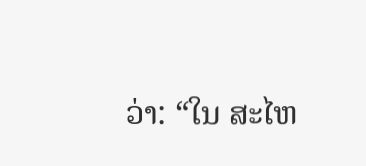ວ່າ: “ໃນ ສະໄຫ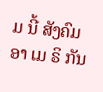ມ ນີ້ ສັງຄົມ ອາ ເມ ຣິ ກັນ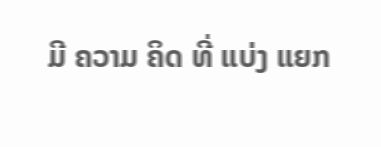ມີ ຄວາມ ຄິດ ທີ່ ແບ່ງ ແຍກ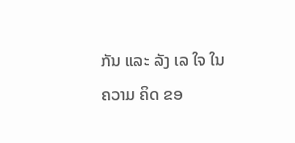ກັນ ແລະ ລັງ ເລ ໃຈ ໃນ ຄວາມ ຄິດ ຂອ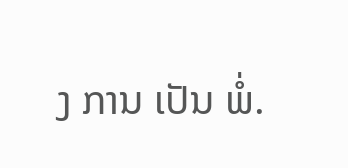ງ ການ ເປັນ ພໍ່.